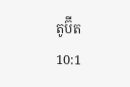តូប៊ីត
10:1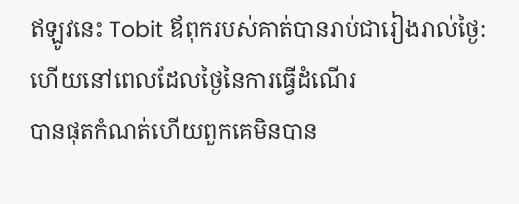ឥឡូវនេះ Tobit ឪពុករបស់គាត់បានរាប់ជារៀងរាល់ថ្ងៃ: ហើយនៅពេលដែលថ្ងៃនៃការធ្វើដំណើរ
បានផុតកំណត់ហើយពួកគេមិនបាន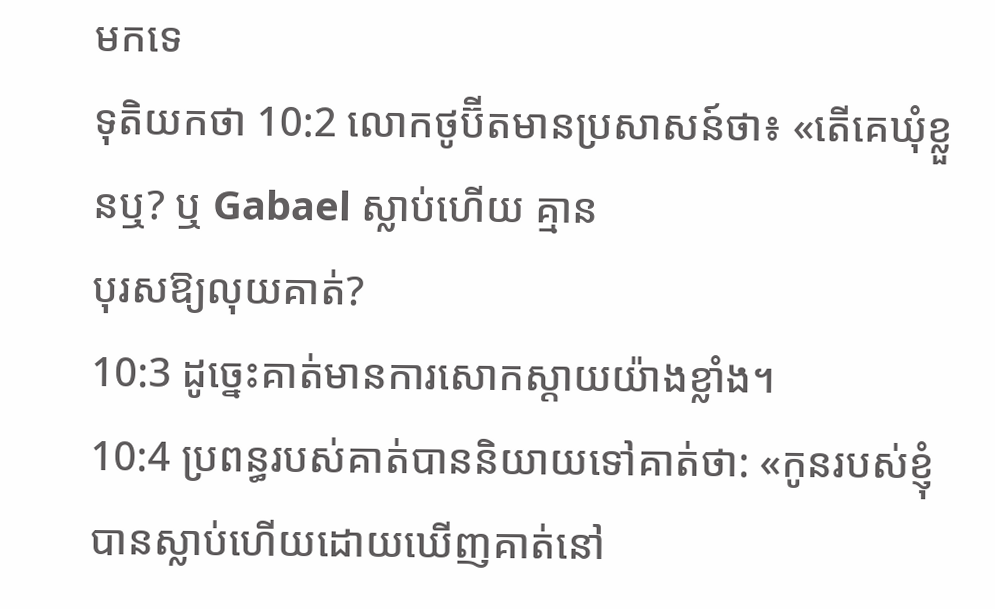មកទេ
ទុតិយកថា 10:2 លោកថូប៊ីតមានប្រសាសន៍ថា៖ «តើគេឃុំខ្លួនឬ? ឬ Gabael ស្លាប់ហើយ គ្មាន
បុរសឱ្យលុយគាត់?
10:3 ដូច្នេះគាត់មានការសោកស្តាយយ៉ាងខ្លាំង។
10:4 ប្រពន្ធរបស់គាត់បាននិយាយទៅគាត់ថា: «កូនរបស់ខ្ញុំបានស្លាប់ហើយដោយឃើញគាត់នៅ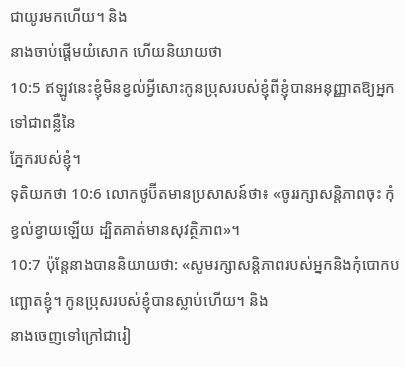ជាយូរមកហើយ។ និង
នាងចាប់ផ្ដើមយំសោក ហើយនិយាយថា
10:5 ឥឡូវនេះខ្ញុំមិនខ្វល់អ្វីសោះកូនប្រុសរបស់ខ្ញុំពីខ្ញុំបានអនុញ្ញាតឱ្យអ្នកទៅជាពន្លឺនៃ
ភ្នែករបស់ខ្ញុំ។
ទុតិយកថា 10:6 លោកថូប៊ីតមានប្រសាសន៍ថា៖ «ចូររក្សាសន្តិភាពចុះ កុំខ្វល់ខ្វាយឡើយ ដ្បិតគាត់មានសុវត្ថិភាព»។
10:7 ប៉ុន្តែនាងបាននិយាយថា: «សូមរក្សាសន្តិភាពរបស់អ្នកនិងកុំបោកបញ្ឆោតខ្ញុំ។ កូនប្រុសរបស់ខ្ញុំបានស្លាប់ហើយ។ និង
នាងចេញទៅក្រៅជារៀ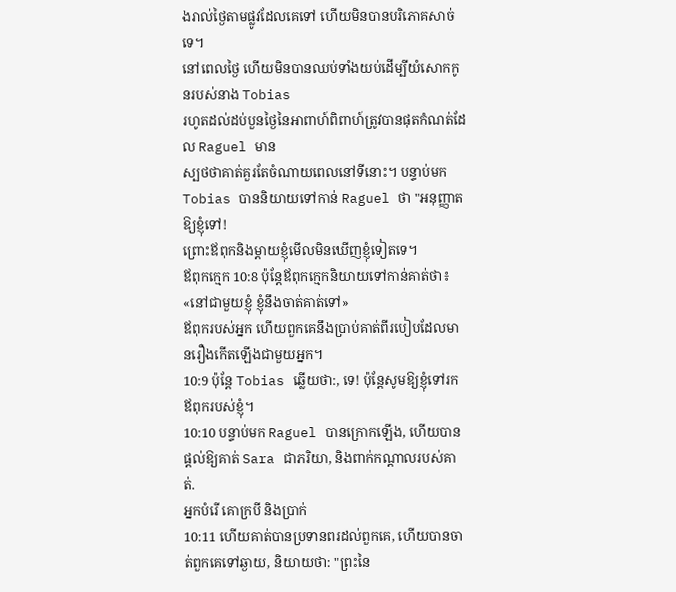ងរាល់ថ្ងៃតាមផ្លូវដែលគេទៅ ហើយមិនបានបរិភោគសាច់ទេ។
នៅពេលថ្ងៃ ហើយមិនបានឈប់ទាំងយប់ដើម្បីយំសោកកូនរបស់នាង Tobias
រហូតដល់ដប់បួនថ្ងៃនៃអាពាហ៍ពិពាហ៍ត្រូវបានផុតកំណត់ដែល Raguel មាន
ស្បថថាគាត់គួរតែចំណាយពេលនៅទីនោះ។ បន្ទាប់មក Tobias បាននិយាយទៅកាន់ Raguel ថា "អនុញ្ញាតឱ្យខ្ញុំទៅ!
ព្រោះឪពុកនិងម្តាយខ្ញុំមើលមិនឃើញខ្ញុំទៀតទេ។
ឪពុកក្មេក 10:8 ប៉ុន្តែឪពុកក្មេកនិយាយទៅកាន់គាត់ថា៖ «នៅជាមួយខ្ញុំ ខ្ញុំនឹងចាត់គាត់ទៅ»
ឪពុករបស់អ្នក ហើយពួកគេនឹងប្រាប់គាត់ពីរបៀបដែលមានរឿងកើតឡើងជាមួយអ្នក។
10:9 ប៉ុន្តែ Tobias ឆ្លើយថា:, ទេ! ប៉ុន្តែសូមឱ្យខ្ញុំទៅរកឪពុករបស់ខ្ញុំ។
10:10 បន្ទាប់មក Raguel បានក្រោកឡើង, ហើយបានផ្តល់ឱ្យគាត់ Sara ជាភរិយា, និងពាក់កណ្តាលរបស់គាត់.
អ្នកបំរើ គោក្របី និងប្រាក់
10:11 ហើយគាត់បានប្រទានពរដល់ពួកគេ, ហើយបានចាត់ពួកគេទៅឆ្ងាយ, និយាយថា: "ព្រះនៃ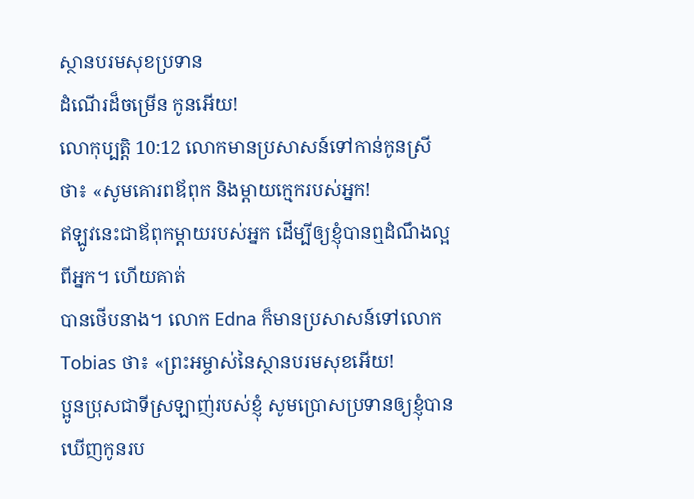ស្ថានបរមសុខប្រទាន
ដំណើរដ៏ចម្រើន កូនអើយ!
លោកុប្បត្តិ 10:12 លោកមានប្រសាសន៍ទៅកាន់កូនស្រីថា៖ «សូមគោរពឪពុក និងម្ដាយក្មេករបស់អ្នក!
ឥឡូវនេះជាឪពុកម្ដាយរបស់អ្នក ដើម្បីឲ្យខ្ញុំបានឮដំណឹងល្អពីអ្នក។ ហើយគាត់
បានថើបនាង។ លោក Edna ក៏មានប្រសាសន៍ទៅលោក Tobias ថា៖ «ព្រះអម្ចាស់នៃស្ថានបរមសុខអើយ!
ប្អូនប្រុសជាទីស្រឡាញ់របស់ខ្ញុំ សូមប្រោសប្រទានឲ្យខ្ញុំបានឃើញកូនរប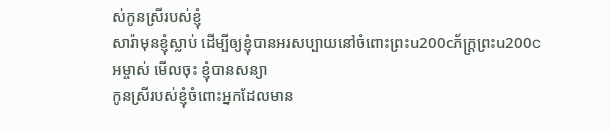ស់កូនស្រីរបស់ខ្ញុំ
សារ៉ាមុនខ្ញុំស្លាប់ ដើម្បីឲ្យខ្ញុំបានអរសប្បាយនៅចំពោះព្រះu200cភ័ក្ត្រព្រះu200cអម្ចាស់ មើលចុះ ខ្ញុំបានសន្យា
កូនស្រីរបស់ខ្ញុំចំពោះអ្នកដែលមាន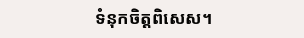ទំនុកចិត្តពិសេស។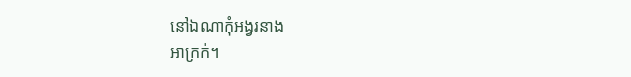នៅឯណាកុំអង្វរនាង
អាក្រក់។